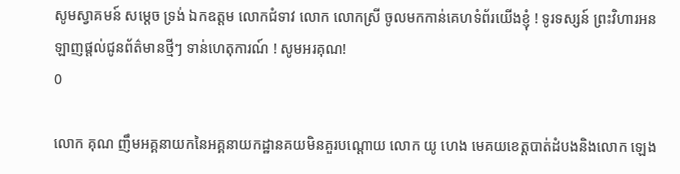សូមស្វាគមន៍ សម្តេច ទ្រង់ ឯកឧត្តម លោកជំទាវ លោក លោកស្រី ចូលមកកាន់គេហទំព័រយើងខ្ញុំ ! ទូរទស្សន៍ ព្រះវិហារអនឡាញផ្តល់ជូនព័ត៌មានថ្មីៗ ទាន់ហេតុការណ៍ ! សូមអរគុណ!
0

លោក គុណ ញឹមអគ្គនាយកនៃអគ្គនាយកដ្ឋានគយមិនគួរបណ្ដោយ លោក យូ ហេង មេគយខេត្តបាត់ដំបងនិងលោក ឡេង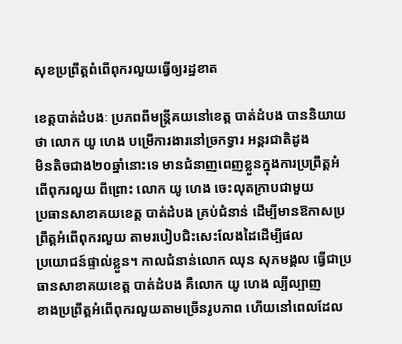សុខប្រព្រឹត្តពំពើពុករលួយធ្វើឲ្យរដ្ឋខាត

ខេត្តបាត់ដំបងៈ ប្រភពពីមន្ត្រីគយនៅខេត្ត បាត់ដំបង បាននិយាយថា លោក យូ ហេង បម្រើការងារនៅច្រកទ្វារ អន្តរជាតិដូង
មិនតិចជាង២០ឆ្នាំនោះទេ មានជំនាញពេញខ្លួនក្នុងការប្រព្រឹត្តអំពើពុករលួយ ពីព្រោះ លោក យូ ហេង ចេះលុតក្រាបជាមួយ
ប្រធានសាខាគយខេត្ត បាត់ដំបង គ្រប់ជំនាន់ ដើម្បីមានឱកាសប្រព្រឹត្តអំពើពុករលួយ តាមរបៀបជិះសេះលែងដៃដើម្បីផល
ប្រយោជន៍ផ្ទាល់ខ្លួន។ កាលជំនាន់លោក ឈុន សុភមង្គល ធ្វើជាប្រធានសាខាគយខេត្ត បាត់ដំបង គឺលោក យូ ហេង ល្បីល្បាញ
ខាងប្រព្រឹត្តអំពើពុករលួយតាមច្រើនរូបភាព ហើយនៅពេលដែល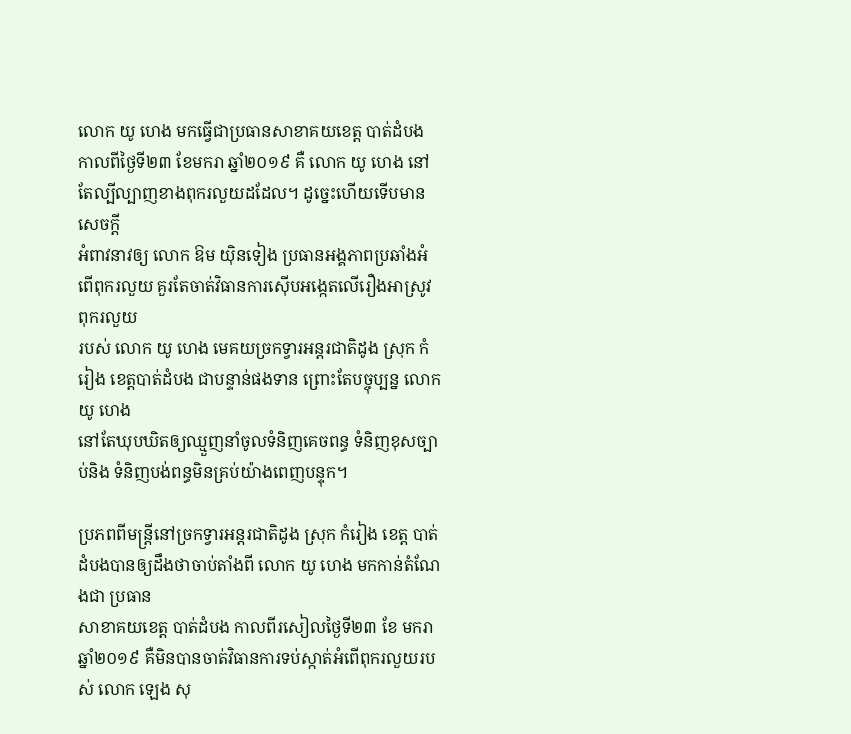លោក យូ ហេង មកធ្វើជាប្រធានសាខាគយខេត្ត បាត់ដំបង
កាលពីថ្ងៃទី២៣ ខែមករា ឆ្នាំ២០១៩ គឺ លោក យូ ហេង នៅតែល្បីល្បាញខាងពុករលួយដដែល។ ដូច្នេះហើយទើបមានសេចក្ដី
អំពាវនាវឲ្យ លោក ឱម យ៉ិនទៀង ប្រធានអង្គភាពប្រឆាំងអំពើពុករលួយ គួរតែចាត់វិធានការស៊ើបអង្កេតលើរឿងអាស្រូវពុករលួយ
របស់ លោក យូ ហេង មេគយច្រកទ្វារអន្តរជាតិដូង ស្រុក កំរៀង ខេត្តបាត់ដំបង ជាបន្ទាន់ផងទាន ព្រោះតែបច្ចុប្បន្ន លោក យូ ហេង
នៅតែឃុបឃិតឲ្យឈ្មួញនាំចូលទំនិញគេចពន្ធ ទំនិញខុសច្បាប់និង ទំនិញបង់ពន្ធមិនគ្រប់យ៉ាងពេញបន្ទុក។

ប្រភពពីមន្ត្រីនៅច្រកទ្វារអន្តរជាតិដូង ស្រុក កំរៀង ខេត្ត បាត់ដំបងបានឲ្យដឹងថាចាប់តាំងពី លោក យូ ហេង មកកាន់តំណែងជា ប្រធាន
សាខាគយខេត្ត បាត់ដំបង កាលពីរសៀលថ្ងៃទី២៣ ខែ មករា ឆ្នាំ២០១៩ គឺមិនបានចាត់វិធានការទប់ស្កាត់អំពើពុករលួយរបស់ លោក ឡេង សុ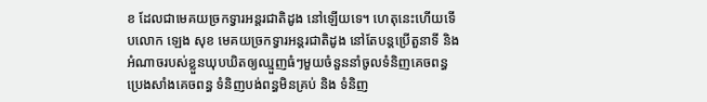ខ ដែលជាមេគយច្រកទ្វារអន្តរជាតិដូង នៅឡើយទេ។ ហេតុនេះហើយទើបលោក ឡេង សុខ មេគយច្រកទ្វារអន្តរជាតិដូង នៅតែបន្តប្រើតួនាទី និង អំណាចរបស់ខ្លួនឃុបឃិតឲ្យឈ្មួញធំៗមួយចំនួននាំចូលទំនិញគេចពន្ធ ប្រេងសាំងគេចពន្ធ ទំនិញបង់ពន្ធមិនគ្រប់ និង ទំនិញ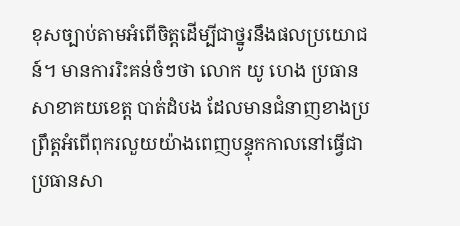ខុសច្បាប់តាមអំពើចិត្តដើម្បីជាថ្នូរនឹងផលប្រយោជន៍។ មានការរិះគន់ចំៗថា លោក យូ ហេង ប្រធានសាខាគយខេត្ត បាត់ដំបង ដែលមានជំនាញខាងប្រព្រឹត្តអំពើពុករលួយយ៉ាងពេញបន្ទុកកាលនៅធ្វើជាប្រធានសា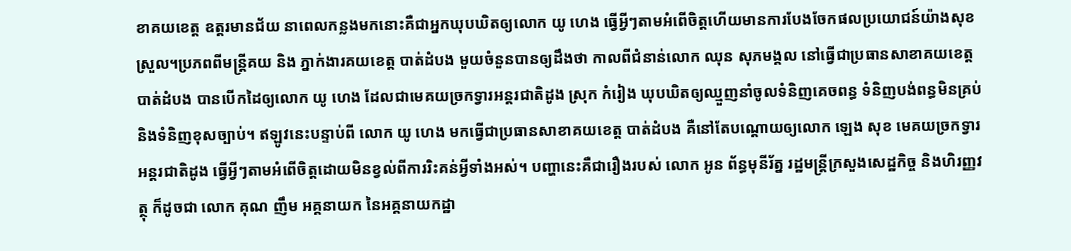ខាគយខេត្ត ឧត្ដរមានជ័យ នាពេលកន្លងមកនោះគឺជាអ្នកឃុបឃិតឲ្យលោក យូ ហេង ធ្វើអ្វីៗតាមអំពើចិត្តហើយមានការបែងចែកផលប្រយោជន៍យ៉ាងសុខស្រួល។ប្រភពពីមន្ត្រីគយ និង ភ្នាក់ងារគយខេត្ត បាត់ដំបង មួយចំនួនបានឲ្យដឹងថា កាលពីជំនាន់លោក ឈុន សុភមង្គល នៅធ្វើជាប្រធានសាខាគយខេត្ត
បាត់ដំបង បានបើកដៃឲ្យលោក យូ ហេង ដែលជាមេគយច្រកទ្វារអន្តរជាតិដូង ស្រុក កំរៀង ឃុបឃិតឲ្យឈ្មួញនាំចូលទំនិញគេចពន្ធ ទំនិញបង់ពន្ធមិនគ្រប់ និងទំនិញខុសច្បាប់។ ឥឡូវនេះបន្ទាប់ពី លោក យូ ហេង មកធ្វើជាប្រធានសាខាគយខេត្ត បាត់ដំបង គឺនៅតែបណ្ដោយឲ្យលោក ឡេង សុខ មេគយច្រកទ្វារអន្តរជាតិដូង ធ្វើអ្វីៗតាមអំពើចិត្តដោយមិនខ្វល់ពីការរិះគន់អ្វីទាំងអស់។ បញ្ហានេះគឺជារឿងរបស់ លោក អូន ព័ន្ធមុនីរ័ត្ន រដ្ឋមន្ត្រីក្រសួងសេដ្ឋកិច្ច និងហិរញ្ញវត្ថុ ក៏ដូចជា លោក គុណ ញឹម អគ្គនាយក នៃអគ្គនាយកដ្ឋា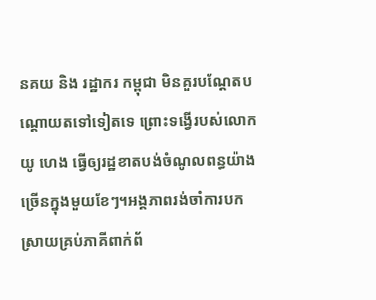នគយ និង រដ្ឋាករ កម្ពុជា មិនគួរបណ្ដែតបណ្ដោយតទៅទៀតទេ ព្រោះទង្វើរបស់លោក យូ ហេង ធ្វើឲ្យរដ្ឋខាតបង់ចំណូលពន្ធយ៉ាងច្រើនក្នុងមួយខែៗ។អង្គភាពរង់ចាំការបកស្រាយគ្រប់ភាគីពាក់ព័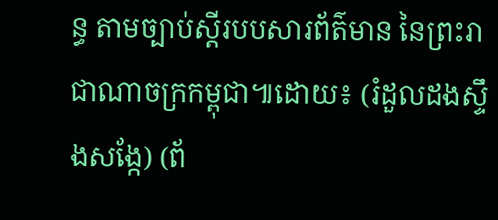ន្ធ តាមច្បាប់ស្តីរបបសារព័ត៌មាន នៃព្រះរាជាណាចក្រកម្ពុជា៕ដោយ៖ (រំដួលដងស្ទឹងសង្កែ) (ព័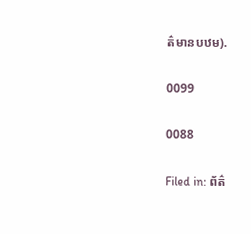ត៌មានបឋម).

0099

0088

Filed in: ព័ត៌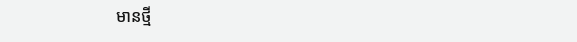មានថ្មី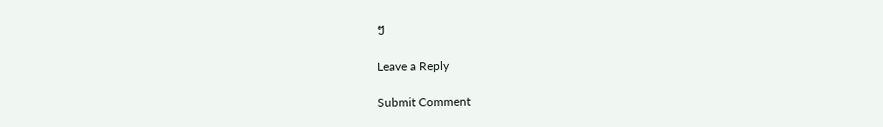ៗ

Leave a Reply

Submit Comment